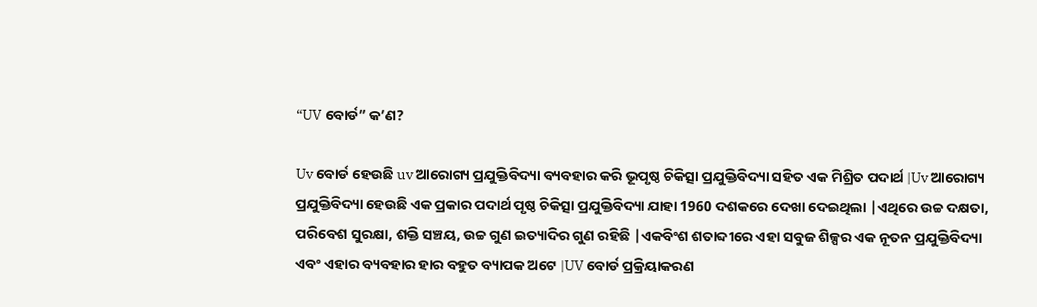“UV ବୋର୍ଡ” କ’ଣ?

Uv ବୋର୍ଡ ହେଉଛି uv ଆରୋଗ୍ୟ ପ୍ରଯୁକ୍ତିବିଦ୍ୟା ବ୍ୟବହାର କରି ଭୂପୃଷ୍ଠ ଚିକିତ୍ସା ପ୍ରଯୁକ୍ତିବିଦ୍ୟା ସହିତ ଏକ ମିଶ୍ରିତ ପଦାର୍ଥ |Uv ଆରୋଗ୍ୟ ପ୍ରଯୁକ୍ତିବିଦ୍ୟା ହେଉଛି ଏକ ପ୍ରକାର ପଦାର୍ଥ ପୃଷ୍ଠ ଚିକିତ୍ସା ପ୍ରଯୁକ୍ତିବିଦ୍ୟା ଯାହା 1960 ଦଶକରେ ଦେଖା ଦେଇଥିଲା |ଏଥିରେ ଉଚ୍ଚ ଦକ୍ଷତା, ପରିବେଶ ସୁରକ୍ଷା, ଶକ୍ତି ସଞ୍ଚୟ, ଉଚ୍ଚ ଗୁଣ ଇତ୍ୟାଦିର ଗୁଣ ରହିଛି |ଏକବିଂଶ ଶତାବ୍ଦୀରେ ଏହା ସବୁଜ ଶିଳ୍ପର ଏକ ନୂତନ ପ୍ରଯୁକ୍ତିବିଦ୍ୟା ଏବଂ ଏହାର ବ୍ୟବହାର ହାର ବହୁତ ବ୍ୟାପକ ଅଟେ |UV ବୋର୍ଡ ପ୍ରକ୍ରିୟାକରଣ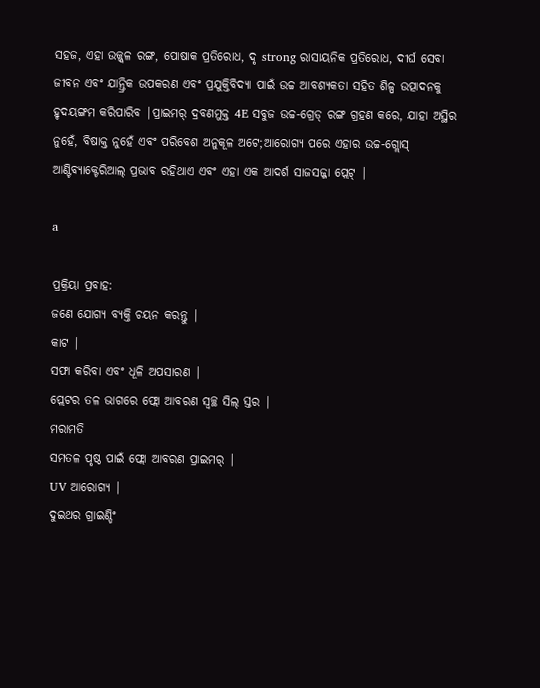ସହଜ, ଏହା ଉଜ୍ଜ୍ୱଳ ରଙ୍ଗ, ପୋଷାକ ପ୍ରତିରୋଧ, ଦୃ strong ରାସାୟନିକ ପ୍ରତିରୋଧ, ଦୀର୍ଘ ସେବା ଜୀବନ ଏବଂ ଯାନ୍ତ୍ରିକ ଉପକରଣ ଏବଂ ପ୍ରଯୁକ୍ତିବିଦ୍ୟା ପାଇଁ ଉଚ୍ଚ ଆବଶ୍ୟକତା ସହିତ ଶିଳ୍ପ ଉତ୍ପାଦନକୁ ହୃଦୟଙ୍ଗମ କରିପାରିବ |ପ୍ରାଇମର୍ ଦ୍ରବଣମୁକ୍ତ 4E ସବୁଜ ଉଚ୍ଚ-ଗ୍ରେଡ୍ ରଙ୍ଗ ଗ୍ରହଣ କରେ, ଯାହା ଅସ୍ଥିର ନୁହେଁ, ବିଷାକ୍ତ ନୁହେଁ ଏବଂ ପରିବେଶ ଅନୁକୂଳ ଅଟେ;ଆରୋଗ୍ୟ ପରେ ଏହାର ଉଚ୍ଚ-ଗ୍ଲୋସ୍ ଆଣ୍ଟିବ୍ୟାକ୍ଟେରିଆଲ୍ ପ୍ରଭାବ ରହିଥାଏ ଏବଂ ଏହା ଏକ ଆଦର୍ଶ ସାଜସଜ୍ଜା ପ୍ଲେଟ୍ |

a

ପ୍ରକ୍ରିୟା ପ୍ରବାହ:
ଜଣେ ଯୋଗ୍ୟ ବ୍ୟକ୍ତି ଚୟନ କରନ୍ତୁ |
କାଟ |
ସଫା କରିବା ଏବଂ ଧୂଳି ଅପସାରଣ |
ପ୍ଲେଟର ତଳ ଭାଗରେ ଫ୍ଲୋ ଆବରଣ ସ୍ୱଚ୍ଛ ସିଲ୍ ସ୍ତର |
ମରାମତି
ସମତଳ ପୃଷ୍ଠ ପାଇଁ ଫ୍ଲୋ ଆବରଣ ପ୍ରାଇମର୍ |
UV ଆରୋଗ୍ୟ |
ଦୁଇଥର ଗ୍ରାଇଣ୍ଡିଂ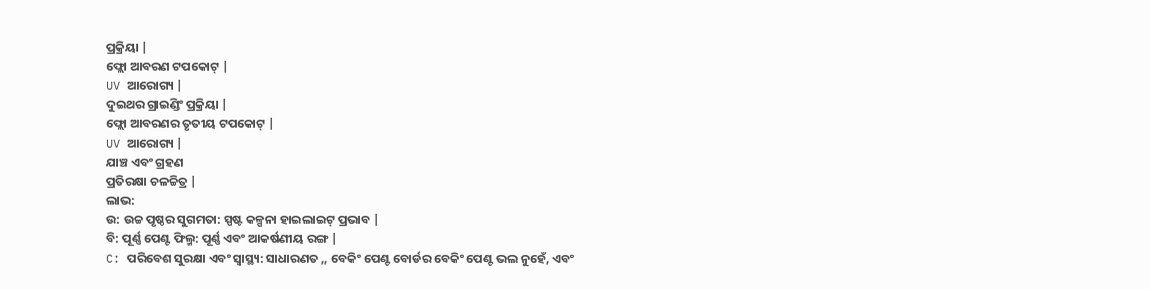ପ୍ରକ୍ରିୟା |
ଫ୍ଲୋ ଆବରଣ ଟପକୋଟ୍ |
UV ଆରୋଗ୍ୟ |
ଦୁଇଥର ଗ୍ରାଇଣ୍ଡିଂ ପ୍ରକ୍ରିୟା |
ଫ୍ଲୋ ଆବରଣର ତୃତୀୟ ଟପକୋଟ୍ |
UV ଆରୋଗ୍ୟ |
ଯାଞ୍ଚ ଏବଂ ଗ୍ରହଣ
ପ୍ରତିରକ୍ଷା ଚଳଚ୍ଚିତ୍ର |
ଲାଭ:
ଉ: ଉଚ୍ଚ ପୃଷ୍ଠର ସୁଗମତା: ସ୍ପଷ୍ଟ କଳ୍ପନା ହାଇଲାଇଟ୍ ପ୍ରଭାବ |
ବି: ପୂର୍ଣ୍ଣ ପେଣ୍ଟ ଫିଲ୍ମ: ପୂର୍ଣ୍ଣ ଏବଂ ଆକର୍ଷଣୀୟ ରଙ୍ଗ |
C: ପରିବେଶ ସୁରକ୍ଷା ଏବଂ ସ୍ୱାସ୍ଥ୍ୟ: ସାଧାରଣତ ,, ବେକିଂ ପେଣ୍ଟ ବୋର୍ଡର ବେକିଂ ପେଣ୍ଟ ଭଲ ନୁହେଁ, ଏବଂ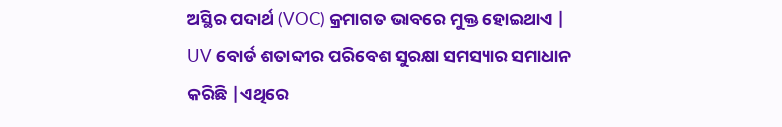ଅସ୍ଥିର ପଦାର୍ଥ (VOC) କ୍ରମାଗତ ଭାବରେ ମୁକ୍ତ ହୋଇଥାଏ | UV ବୋର୍ଡ ଶତାବ୍ଦୀର ପରିବେଶ ସୁରକ୍ଷା ସମସ୍ୟାର ସମାଧାନ କରିଛି |ଏଥିରେ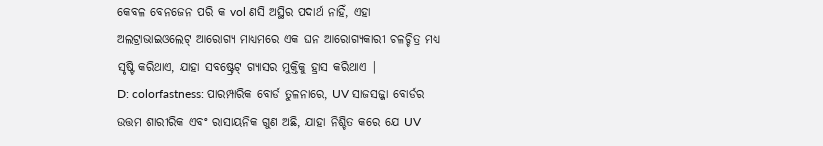କେବଳ ବେନଜେନ ପରି କ vol ଣସି ଅସ୍ଥିର ପଦାର୍ଥ ନାହିଁ, ଏହା ଅଲଟ୍ରାଭାଇଓଲେଟ୍ ଆରୋଗ୍ୟ ମାଧ୍ୟମରେ ଏକ ଘନ ଆରୋଗ୍ୟକାରୀ ଚଳଚ୍ଚିତ୍ର ମଧ୍ୟ ସୃଷ୍ଟି କରିଥାଏ, ଯାହା ସବଷ୍ଟ୍ରେଟ୍ ଗ୍ୟାସର ମୁକ୍ତିକୁ ହ୍ରାସ କରିଥାଏ |
D: colorfastness: ପାରମ୍ପାରିକ ବୋର୍ଡ ତୁଳନାରେ, UV ସାଜସଜ୍ଜା ବୋର୍ଡର ଉତ୍ତମ ଶାରୀରିକ ଏବଂ ରାସାୟନିକ ଗୁଣ ଅଛି, ଯାହା ନିଶ୍ଚିତ କରେ ଯେ UV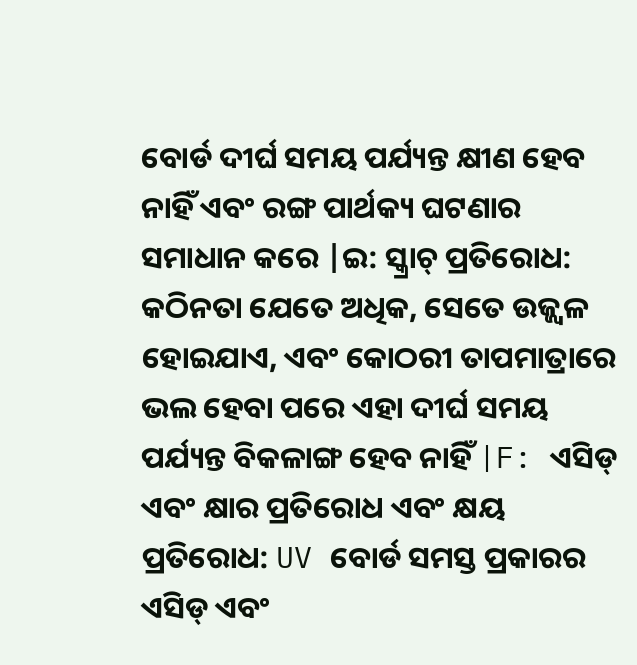ବୋର୍ଡ ଦୀର୍ଘ ସମୟ ପର୍ଯ୍ୟନ୍ତ କ୍ଷୀଣ ହେବ ନାହିଁ ଏବଂ ରଙ୍ଗ ପାର୍ଥକ୍ୟ ଘଟଣାର ସମାଧାନ କରେ |ଇ: ସ୍କ୍ରାଚ୍ ପ୍ରତିରୋଧ: କଠିନତା ଯେତେ ଅଧିକ, ସେତେ ଉଜ୍ଜ୍ୱଳ ହୋଇଯାଏ, ଏବଂ କୋଠରୀ ତାପମାତ୍ରାରେ ଭଲ ହେବା ପରେ ଏହା ଦୀର୍ଘ ସମୟ ପର୍ଯ୍ୟନ୍ତ ବିକଳାଙ୍ଗ ହେବ ନାହିଁ |F: ଏସିଡ୍ ଏବଂ କ୍ଷାର ପ୍ରତିରୋଧ ଏବଂ କ୍ଷୟ ପ୍ରତିରୋଧ: UV ବୋର୍ଡ ସମସ୍ତ ପ୍ରକାରର ଏସିଡ୍ ଏବଂ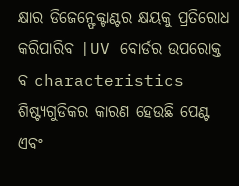କ୍ଷାର ଡିଜେନ୍ଫେକ୍ଟାଣ୍ଟର କ୍ଷୟକୁ ପ୍ରତିରୋଧ କରିପାରିବ |UV ବୋର୍ଡର ଉପରୋକ୍ତ ବ characteristics ଶିଷ୍ଟ୍ୟଗୁଡିକର କାରଣ ହେଉଛି ପେଣ୍ଟ ଏବଂ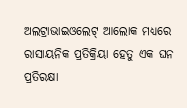ଅଲଟ୍ରାଭାଇଓଲେଟ୍ ଆଲୋକ ମଧ୍ୟରେ ରାସାୟନିକ ପ୍ରତିକ୍ରିୟା ହେତୁ ଏକ ଘନ ପ୍ରତିରକ୍ଷା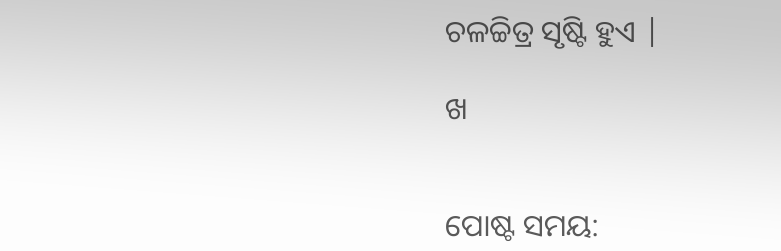ଚଳଚ୍ଚିତ୍ର ସୃଷ୍ଟି ହୁଏ |

ଖ


ପୋଷ୍ଟ ସମୟ: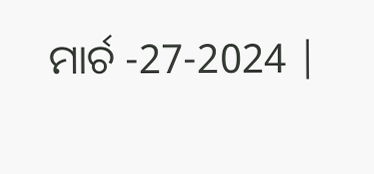ମାର୍ଚ -27-2024 |